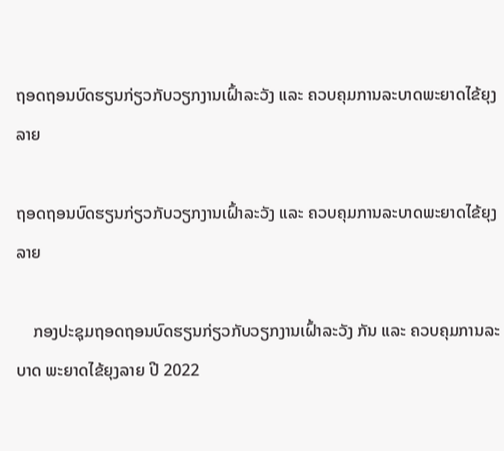ຖອດຖອນບົດຮຽນກ່ຽວກັບວຽກງານເຝົ້າລະວັງ ແລະ ຄວບຄຸມການລະບາດພະຍາດໄຂ້ຍຸງລາຍ

ຖອດຖອນບົດຮຽນກ່ຽວກັບວຽກງານເຝົ້າລະວັງ ແລະ ຄວບຄຸມການລະບາດພະຍາດໄຂ້ຍຸງລາຍ

    ກອງປະຊຸມຖອດຖອນບົດຮຽນກ່ຽວກັບວຽກງານເຝົ້າລະວັງ ກັນ ແລະ ຄວບຄຸມການລະບາດ ພະຍາດໄຂ້ຍຸງລາຍ ປີ 2022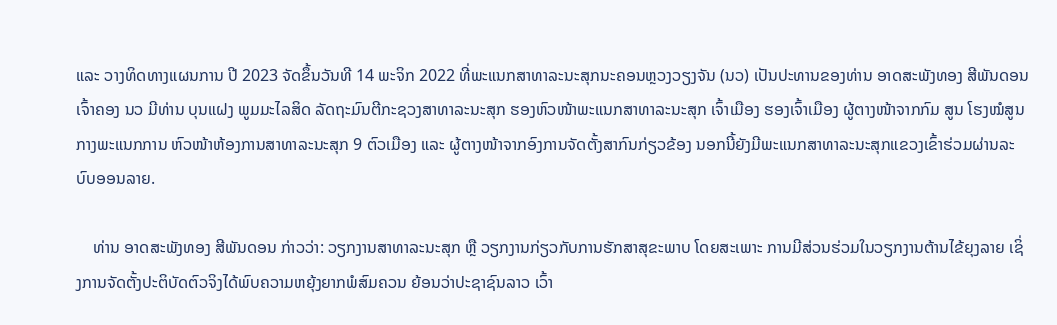ແລະ ວາງທິດທາງແຜນການ ປີ 2023 ຈັດຂຶ້ນວັນທີ 14 ພະຈິກ 2022 ທີ່ພະແນກສາທາລະນະສຸກນະຄອນຫຼວງວຽງຈັນ (ນວ) ເປັນປະທານຂອງທ່ານ ອາດສະພັງທອງ ສີພັນດອນ ເຈົ້າຄອງ ນວ ມີທ່ານ ບຸນແຝງ ພູມມະໄລສິດ ລັດຖະມົນຕີກະຊວງສາທາລະນະສຸກ ຮອງຫົວໜ້າພະແນກສາທາລະນະສຸກ ເຈົ້າເມືອງ ຮອງເຈົ້າເມືອງ ຜູ້ຕາງໜ້າຈາກກົມ ສູນ ໂຮງໝໍສູນກາງພະແນກການ ຫົວໜ້າຫ້ອງການສາທາລະນະສຸກ 9 ຕົວເມືອງ ແລະ ຜູ້ຕາງໜ້າຈາກອົງການຈັດຕັ້ງສາກົນກ່ຽວຂ້ອງ ນອກນີ້ຍັງມີພະແນກສາທາລະນະສຸກແຂວງເຂົ້າຮ່ວມຜ່ານລະບົບອອນລາຍ.

    ທ່ານ ອາດສະພັງທອງ ສີພັນດອນ ກ່າວວ່າ: ວຽກງານສາທາລະນະສຸກ ຫຼື ວຽກງານກ່ຽວກັບການຮັກສາສຸຂະພາບ ໂດຍສະເພາະ ການມີສ່ວນຮ່ວມໃນວຽກງານຕ້ານໄຂ້ຍຸງລາຍ ເຊິ່ງການຈັດຕັ້ງປະຕິບັດຕົວຈິງໄດ້ພົບຄວາມຫຍຸ້ງຍາກພໍສົມຄວນ ຍ້ອນວ່າປະຊາຊົນລາວ ເວົ້າ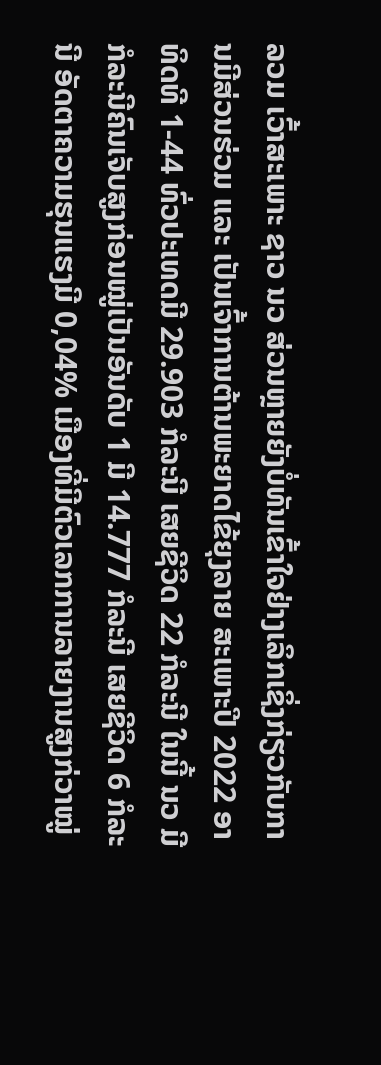ລວມ ເວົ້າສະເພາະ ຊາວ ນວ ສ່ວນຫຼາຍຍັງບໍ່ທັນເຂົ້າໃຈຢ່າງເລິກເຊິ່ງກ່ຽວກັບການມີສ່ວນຮ່ວມ ແລະ ເປັນເຈົ້າການຕ້ານພະຍາດໄຂ້ຍຸງລາຍ ສະເພາະປີ 2022 ອາທິດທີ 1-44 ທົ່ວປະເທດມີ 29.903 ກໍລະນີ ເສຍຊີວິດ 22 ກໍລະນີ ໃນນີ້ ນວ ມີກໍລະນີຄົນເຈັບສູງກ່ອນໝູ່ເປັນອັນດັບ 1 ມີ 14.777 ກໍລະນີ ເສຍຊີວິດ 6 ກໍລະນີ ອັດຕາຄວາມຮຸນແຮງມີ 0,04% ເມືອງທີ່ມີຕົວເລກການລາຍງານສູງກ່ວາໝູ່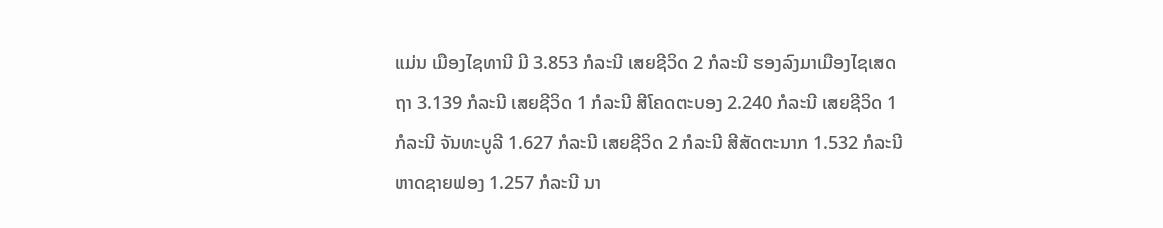ແມ່ນ ເມືອງໄຊທານີ ມີ 3.853 ກໍລະນີ ເສຍຊີວິດ 2 ກໍລະນີ ຮອງລົງມາເມືອງໄຊເສດຖາ 3.139 ກໍລະນີ ເສຍຊີວິດ 1 ກໍລະນີ ສີໂຄດຕະບອງ 2.240 ກໍລະນີ ເສຍຊີວິດ 1 ກໍລະນີ ຈັນທະບູລີ 1.627 ກໍລະນີ ເສຍຊີວິດ 2 ກໍລະນີ ສີສັດຕະນາກ 1.532 ກໍລະນີ ຫາດຊາຍຟອງ 1.257 ກໍລະນີ ນາ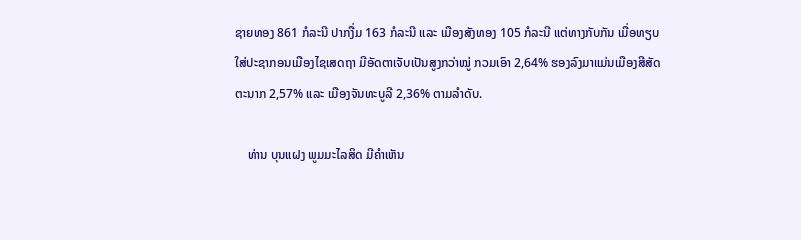ຊາຍທອງ 861 ກໍລະນີ ປາກງື່ມ 163 ກໍລະນີ ແລະ ເມືອງສັງທອງ 105 ກໍລະນີ ແຕ່ທາງກັບກັນ ເມື່ອທຽບໃສ່ປະຊາກອນເມືອງໄຊເສດຖາ ມີອັດຕາເຈັບເປັນສູງກວ່າໝູ່ ກວມເອົາ 2,64% ຮອງລົງມາແມ່ນເມືອງສີສັດຕະນາກ 2,57% ແລະ ເມືອງຈັນທະບູລີ 2,36% ຕາມລໍາດັບ.

    ທ່ານ ບຸນແຝງ ພູມມະໄລສິດ ມີຄໍາເຫັນ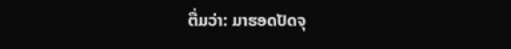ຕື່ມວ່າ: ມາຮອດປັດຈຸ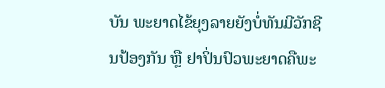ບັນ ພະຍາດໄຂ້ຍຸງລາຍຍັງບໍ່ທັນມີວັກຊີນປ້ອງກັນ ຫຼື ຢາປິ່ນປົວພະຍາດຄືພະ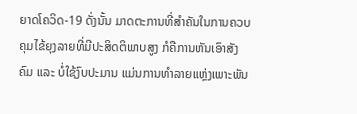ຍາດໂຄວິດ-19 ດັ່ງນັ້ນ ມາດຕະການທີ່ສຳຄັນໃນການຄວບຄຸມໄຂ້ຍຸງລາຍທີ່ມີປະສິດຕິພາບສູງ ກໍຄືການຫັນເອົາສັງຄົມ ແລະ ບໍ່ໃຊ້ງົບປະມານ ແມ່ນການທໍາລາຍແຫຼ່ງເພາະພັນ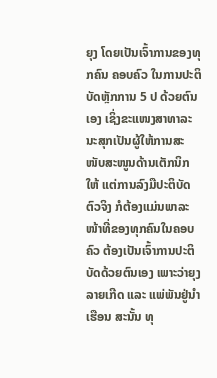ຍຸງ ໂດຍເປັນເຈົ້າການຂອງທຸກຄົນ ຄອບຄົວ ໃນການປະຕິບັດຫຼັກການ 5 ປ ດ້ວຍຕົນເອງ ເຊິ່ງຂະແໜງສາທາລະນະສຸກເປັນຜູ້ໃຫ້ການສະໜັບສະໜູນດ້ານເຕັກນິກໃຫ້ ແຕ່ການລົງມືປະຕິບັດຕົວຈິງ ກໍຕ້ອງແມ່ນພາລະໜ້າທີ່ຂອງທຸກຄົນໃນຄອບຄົວ ຕ້ອງເປັນເຈົ້າການປະຕິບັດດ້ວຍຕົນເອງ ເພາະວ່າຍຸງລາຍເກີດ ແລະ ແພ່ພັນຢູ່ນໍາເຮືອນ ສະນັ້ນ ທຸ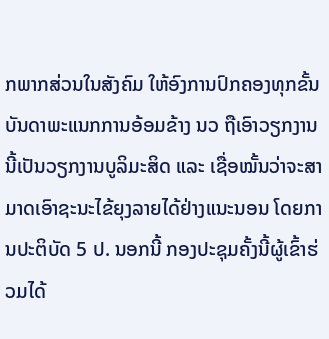ກພາກສ່ວນໃນສັງຄົມ ໃຫ້ອົງການປົກຄອງທຸກຂັ້ນ ບັນດາພະແນກການອ້ອມຂ້າງ ນວ ຖືເອົາວຽກງານນີ້ເປັນວຽກງານບູລິມະສິດ ແລະ ເຊື່ອໝັ້ນວ່າຈະສາມາດເອົາຊະນະໄຂ້ຍຸງລາຍໄດ້ຢ່າງແນະນອນ ໂດຍການປະຕິບັດ 5 ປ. ນອກນີ້ ກອງປະຊຸມຄັ້ງນີ້ຜູ້ເຂົ້າຮ່ວມໄດ້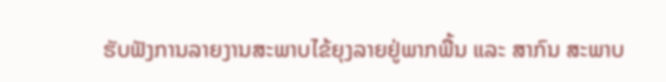ຮັບຟັງການລາຍງານສະພາບໄຂ້ຍຸງລາຍຢູ່ພາກພື້ນ ແລະ ສາກົນ ສະພາບ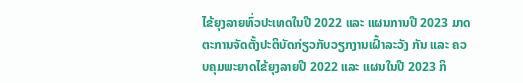ໄຂ້ຍຸງລາຍທົ່ວປະເທດໃນປີ 2022 ແລະ ແຜນການປີ 2023 ມາດຕະການຈັດຕັ້ງປະຕິບັດກ່ຽວກັບວຽກງານເຝົ້າລະວັງ ກັນ ແລະ ຄວບຄຸມພະຍາດໄຂ້ຍຸງລາຍປີ 2022 ແລະ ແຜນໃນປີ 2023 ກິ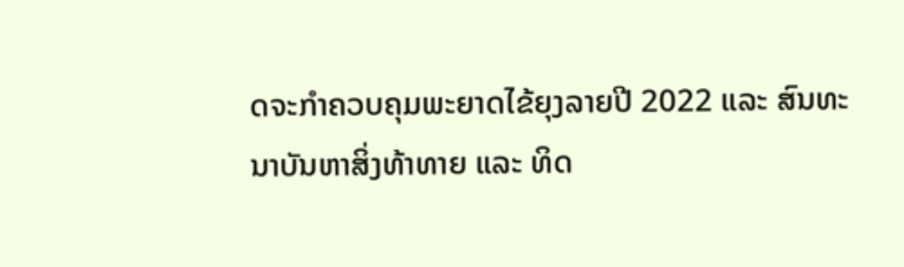ດຈະກໍາຄວບຄຸມພະຍາດໄຂ້ຍຸງລາຍປີ 2022 ແລະ ສົນທະນາບັນຫາສິ່ງທ້າທາຍ ແລະ ທິດ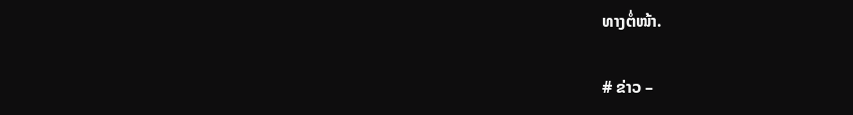ທາງຕໍ່ໜ້າ.

# ຂ່າວ –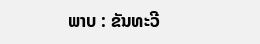ພາບ : ຂັນທະວີ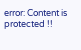error: Content is protected !!